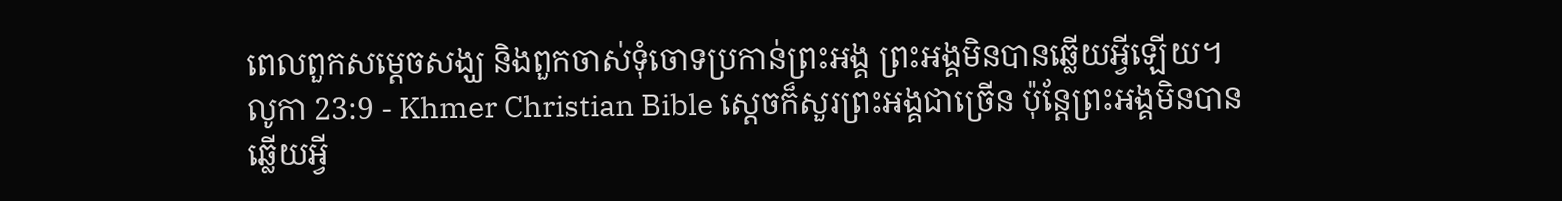ពេលពួកសម្ដេចសង្ឃ និងពួកចាស់ទុំចោទប្រកាន់ព្រះអង្គ ព្រះអង្គមិនបានឆ្លើយអ្វីឡើយ។
លូកា 23:9 - Khmer Christian Bible ស្ដេចក៏សួរព្រះអង្គជាច្រើន ប៉ុន្ដែព្រះអង្គមិនបានឆ្លើយអ្វី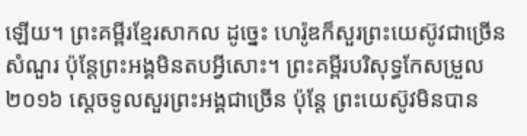ឡើយ។ ព្រះគម្ពីរខ្មែរសាកល ដូច្នេះ ហេរ៉ូឌក៏សួរព្រះយេស៊ូវជាច្រើនសំណួរ ប៉ុន្តែព្រះអង្គមិនតបអ្វីសោះ។ ព្រះគម្ពីរបរិសុទ្ធកែសម្រួល ២០១៦ ស្តេចទូលសួរព្រះអង្គជាច្រើន ប៉ុន្តែ ព្រះយេស៊ូវមិនបាន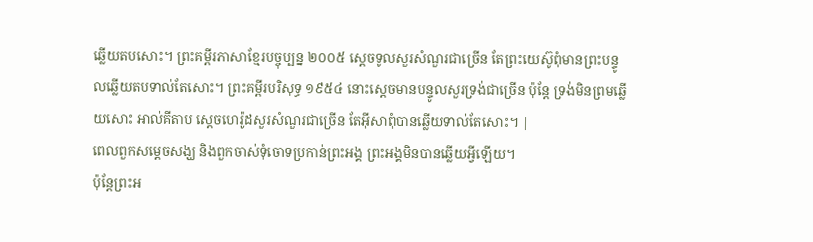ឆ្លើយតបសោះ។ ព្រះគម្ពីរភាសាខ្មែរបច្ចុប្បន្ន ២០០៥ ស្ដេចទូលសួរសំណួរជាច្រើន តែព្រះយេស៊ូពុំមានព្រះបន្ទូលឆ្លើយតបទាល់តែសោះ។ ព្រះគម្ពីរបរិសុទ្ធ ១៩៥៤ នោះស្តេចមានបន្ទូលសួរទ្រង់ជាច្រើន ប៉ុន្តែ ទ្រង់មិនព្រមឆ្លើយសោះ អាល់គីតាប ស្តេចហេរ៉ូដសួរសំណួរជាច្រើន តែអ៊ីសាពុំបានឆ្លើយទាល់តែសោះ។ |
ពេលពួកសម្ដេចសង្ឃ និងពួកចាស់ទុំចោទប្រកាន់ព្រះអង្គ ព្រះអង្គមិនបានឆ្លើយអ្វីឡើយ។
ប៉ុន្ដែព្រះអ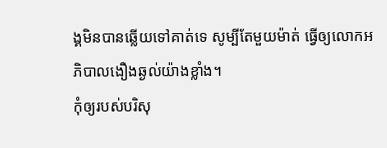ង្គមិនបានឆ្លើយទៅគាត់ទេ សូម្បីតែមួយម៉ាត់ ធ្វើឲ្យលោកអភិបាលងឿងឆ្ងល់យ៉ាងខ្លាំង។
កុំឲ្យរបស់បរិសុ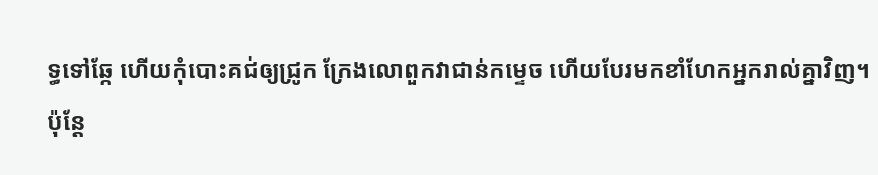ទ្ធទៅឆ្កែ ហើយកុំបោះគជ់ឲ្យជ្រូក ក្រែងលោពួកវាជាន់កម្ទេច ហើយបែរមកខាំហែកអ្នករាល់គ្នាវិញ។
ប៉ុន្ដែ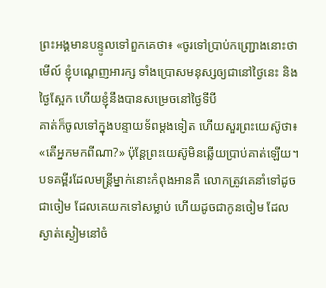ព្រះអង្គមានបន្ទូលទៅពួកគេថា៖ «ចូរទៅប្រាប់កញ្ជ្រោងនោះថា មើល៍ ខ្ញុំបណ្ដេញអារក្ស ទាំងប្រោសមនុស្សឲ្យជានៅថ្ងៃនេះ និងថ្ងៃស្អែក ហើយខ្ញុំនឹងបានសម្រេចនៅថ្ងៃទីបី
គាត់ក៏ចូលទៅក្នុងបន្ទាយទ័ពម្ដងទៀត ហើយសួរព្រះយេស៊ូថា៖ «តើអ្នកមកពីណា?» ប៉ុន្ដែព្រះយេស៊ូមិនឆ្លើយប្រាប់គាត់ឡើយ។
បទគម្ពីរដែលមន្ដ្រីម្នាក់នោះកំពុងអានគឺ លោកត្រូវគេនាំទៅដូចជាចៀម ដែលគេយកទៅសម្លាប់ ហើយដូចជាកូនចៀម ដែលស្ងាត់ស្ងៀមនៅចំ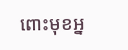ពោះមុខអ្ន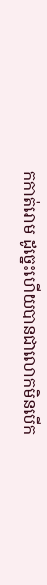កកាត់រោម ដូច្នេះហើយបានជាលោកមិនបើក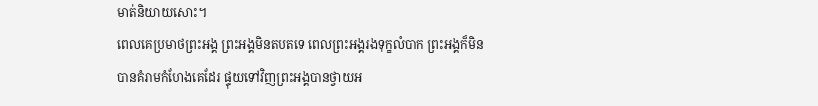មាត់និយាយសោះ។
ពេលគេប្រមាថព្រះអង្គ ព្រះអង្គមិនតបតទេ ពេលព្រះអង្គរងទុក្ខលំបាក ព្រះអង្គក៏មិនបានគំរាមកំហែងគេដែរ ផ្ទុយទៅវិញព្រះអង្គបានថ្វាយអ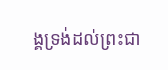ង្គទ្រង់ដល់ព្រះជា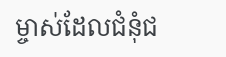ម្ចាស់ដែលជំនុំជ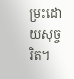ម្រះដោយសុច្ចរិត។